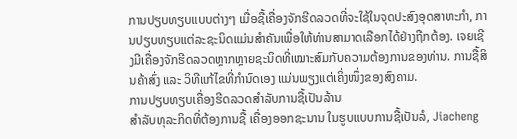ການປຽບທຽບແບບຕ່າງໆ ເມື່ອຊື້ເຄື່ອງຈັກຮີດລວດທີ່ຈະໃຊ້ໃນຈຸດປະສົງອຸດສາຫະກໍາ, ການປຽບທຽບແຕ່ລະຊະນິດແມ່ນສຳຄັນເພື່ອໃຫ້ທ່ານສາມາດເລືອກໄດ້ຢ່າງຖືກຕ້ອງ. ເຈຍເຊີງມີເຄື່ອງຈັກຮີດລວດຫຼາກຫຼາຍຊະນິດທີ່ເໝາະສົມກັບຄວາມຕ້ອງການຂອງທ່ານ. ການຊື້ສິນຄ້າສົ່ງ ແລະ ວິທີແກ້ໄຂທີ່ກຳນົດເອງ ແມ່ນພຽງແຕ່ເຄິ່ງໜຶ່ງຂອງສົງຄາມ.
ການປຽບທຽບເຄື່ອງຮີດລວດສຳລັບການຊື້ເປັນລ້ານ
ສຳລັບທຸລະກິດທີ່ຕ້ອງການຊື້ ເຄື່ອງອອກຊະນານ ໃນຮູບແບບການຊື້ເປັນລໍ, Jiacheng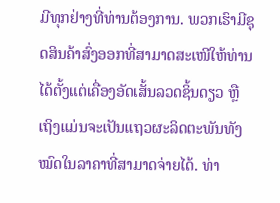ມີທຸກຢ່າງທີ່ທ່ານຕ້ອງການ. ພວກເຮົາມີຊຸດສິນຄ້າສົ່ງອອກທີ່ສາມາດສະເໜີໃຫ້ທ່ານໄດ້ຕັ້ງແຕ່ເຄື່ອງອັດເສັ້ນລວດຊິ້ນດຽວ ຫຼື ເຖິງແມ່ນຈະເປັນແຖວຜະລິດຕະພັນທັງໝົດໃນລາຄາທີ່ສາມາດຈ່າຍໄດ້. ທ່າ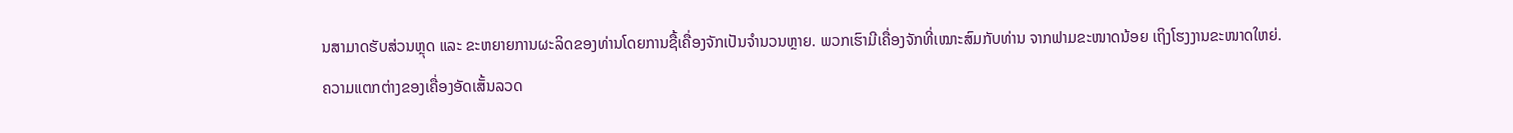ນສາມາດຮັບສ່ວນຫຼຸດ ແລະ ຂະຫຍາຍການຜະລິດຂອງທ່ານໂດຍການຊື້ເຄື່ອງຈັກເປັນຈໍານວນຫຼາຍ. ພວກເຮົາມີເຄື່ອງຈັກທີ່ເໝາະສົມກັບທ່ານ ຈາກຟາມຂະໜາດນ້ອຍ ເຖິງໂຮງງານຂະໜາດໃຫຍ່.
ຄວາມແຕກຕ່າງຂອງເຄື່ອງອັດເສັ້ນລວດ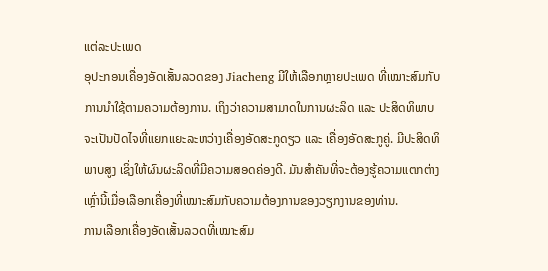ແຕ່ລະປະເພດ
ອຸປະກອນເຄື່ອງອັດເສັ້ນລວດຂອງ Jiacheng ມີໃຫ້ເລືອກຫຼາຍປະເພດ ທີ່ເໝາະສົມກັບການນໍາໃຊ້ຕາມຄວາມຕ້ອງການ. ເຖິງວ່າຄວາມສາມາດໃນການຜະລິດ ແລະ ປະສິດທິພາບຈະເປັນປັດໄຈທີ່ແຍກແຍະລະຫວ່າງເຄື່ອງອັດສະກູດຽວ ແລະ ເຄື່ອງອັດສະກູຄູ່. ມີປະສິດທິພາບສູງ ເຊິ່ງໃຫ້ຜົນຜະລິດທີ່ມີຄວາມສອດຄ່ອງດີ. ມັນສໍາຄັນທີ່ຈະຕ້ອງຮູ້ຄວາມແຕກຕ່າງເຫຼົ່ານີ້ເມື່ອເລືອກເຄື່ອງທີ່ເໝາະສົມກັບຄວາມຕ້ອງການຂອງວຽກງານຂອງທ່ານ.
ການເລືອກເຄື່ອງອັດເສັ້ນລວດທີ່ເໝາະສົມ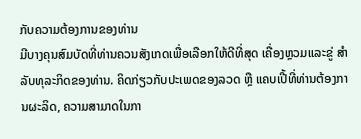ກັບຄວາມຕ້ອງການຂອງທ່ານ
ມີບາງຄຸນສົມບັດທີ່ທ່ານຄວນສັງເກດເພື່ອເລືອກໃຫ້ດີທີ່ສຸດ ເຄື່ອງຫຼວມແລະຂູ່ ສຳລັບທຸລະກິດຂອງທ່ານ. ຄິດກ່ຽວກັບປະເພດຂອງລວດ ຫຼື ແຄບເປີ້ທີ່ທ່ານຕ້ອງການຜະລິດ, ຄວາມສາມາດໃນກາ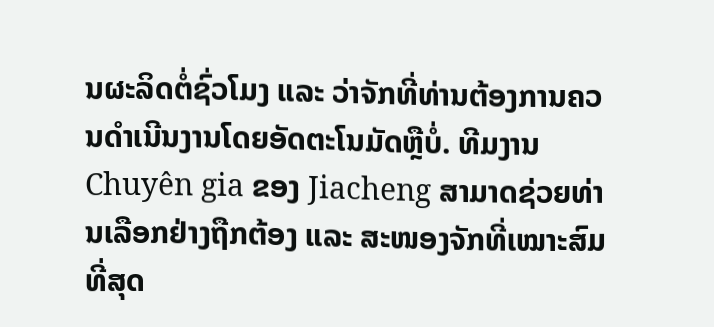ນຜະລິດຕໍ່ຊົ່ວໂມງ ແລະ ວ່າຈັກທີ່ທ່ານຕ້ອງການຄວນດຳເນີນງານໂດຍອັດຕະໂນມັດຫຼືບໍ່. ທີມງານ Chuyên gia ຂອງ Jiacheng ສາມາດຊ່ວຍທ່ານເລືອກຢ່າງຖືກຕ້ອງ ແລະ ສະໜອງຈັກທີ່ເໝາະສົມທີ່ສຸດ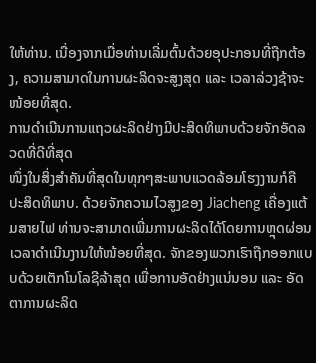ໃຫ້ທ່ານ. ເນື່ອງຈາກເມື່ອທ່ານເລີ່ມຕົ້ນດ້ວຍອຸປະກອນທີ່ຖືກຕ້ອງ, ຄວາມສາມາດໃນການຜະລິດຈະສູງສຸດ ແລະ ເວລາລ່ວງຊ້າຈະໜ້ອຍທີ່ສຸດ.
ການດຳເນີນການແຖວຜະລິດຢ່າງມີປະສິດທິພາບດ້ວຍຈັກອັດລວດທີ່ດີທີ່ສຸດ
ໜຶ່ງໃນສິ່ງສຳຄັນທີ່ສຸດໃນທຸກໆສະພາບແວດລ້ອມໂຮງງານກໍຄື ປະສິດທິພາບ. ດ້ວຍຈັກຄວາມໄວສູງຂອງ Jiacheng ເຄື່ອງແຕ້ມສາຍໄຟ ທ່ານຈະສາມາດເພີ່ມການຜະລິດໄດ້ໂດຍການຫຼຸດຜ່ອນເວລາດຳເນີນງານໃຫ້ໜ້ອຍທີ່ສຸດ. ຈັກຂອງພວກເຮົາຖືກອອກແບບດ້ວຍເຕັກໂນໂລຊີລ້າສຸດ ເພື່ອການອັດຢ່າງແນ່ນອນ ແລະ ອັດຕາການຜະລິດ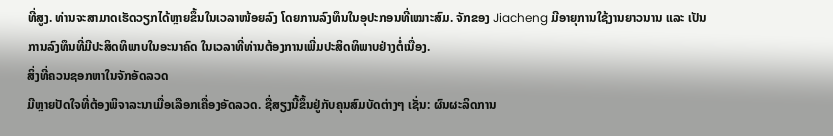ທີ່ສູງ. ທ່ານຈະສາມາດເຮັດວຽກໄດ້ຫຼາຍຂຶ້ນໃນເວລາໜ້ອຍລົງ ໂດຍການລົງທຶນໃນອຸປະກອນທີ່ເໝາະສົມ. ຈັກຂອງ Jiacheng ມີອາຍຸການໃຊ້ງານຍາວນານ ແລະ ເປັນການລົງທຶນທີ່ມີປະສິດທິພາບໃນອະນາຄົດ ໃນເວລາທີ່ທ່ານຕ້ອງການເພີ່ມປະສິດທິພາບຢ່າງຕໍ່ເນື່ອງ.
ສິ່ງທີ່ຄວນຊອກຫາໃນຈັກອັດລວດ
ມີຫຼາຍປັດໃຈທີ່ຕ້ອງພິຈາລະນາເມື່ອເລືອກເຄື່ອງອັດລວດ. ຊື່ສຽງນີ້ຂຶ້ນຢູ່ກັບຄຸນສົມບັດຕ່າງໆ ເຊັ່ນ: ຜົນຜະລິດການ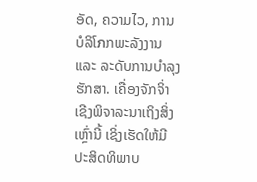ອັດ, ຄວາມໄວ, ການບໍລິໂภກພະລັງງານ ແລະ ລະດັບການບໍາລຸງຮັກສາ. ເຄື່ອງຈັກຈິ່າເຊີງພິຈາລະນາເຖິງສິ່ງເຫຼົ່ານີ້ ເຊິ່ງເຮັດໃຫ້ມີປະສິດທິພາບ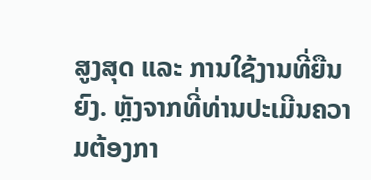ສູງສຸດ ແລະ ການໃຊ້ງານທີ່ຍືນຍົງ. ຫຼັງຈາກທີ່ທ່ານປະເມີນຄວາມຕ້ອງກາ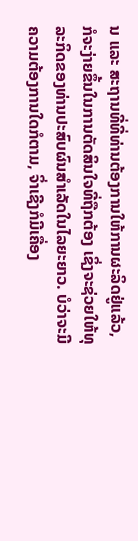ນ ແລະ ສະຖານທີ່ທີ່ທ່ານຕ້ອງການໃຫ້ການຜະລິດຢູ່ແລ້ວ, ກໍຈະງ່າຍຂຶ້ນໃນການຕັດສິນໃຈທີ່ຖືກຕ້ອງ ເຊິ່ງຈະຊ່ວຍໃຫ້ທຸລະກິດຂອງທ່ານປະສົບຜົນສຳເລັດໃນໄລຍະຍາວ. ບໍວ່າຈະມີຄວາມຕ້ອງການໃດກໍຕາມ, ຈິ່າເຊີງກໍມີເຄື່ອງ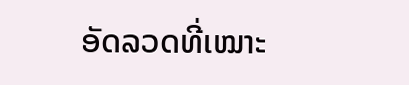ອັດລວດທີ່ເໝາະ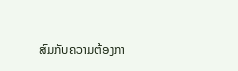ສົມກັບຄວາມຕ້ອງກາ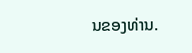ນຂອງທ່ານ.